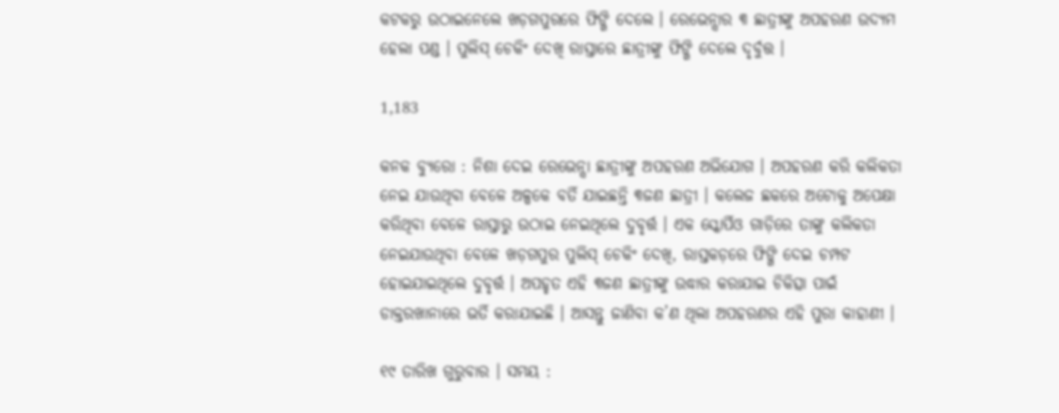କଟକରୁ ଉଠାଇନେଲେ ଖଡ଼ଗପୁରରେ ଫିଙ୍ଗି ଦେଲେ । ରେଭେନ୍ସାର ୩ ଛାତ୍ରୀଙ୍କୁ ଅପହରଣ ଉଦ୍ୟମ ହେଲା ପଣ୍ଡ । ପୁଲିସ୍ ଚେକିଂ ଦେଖି ରାସ୍ତାରେ ଛାତ୍ରୀଙ୍କୁ ଫିଙ୍ଗି ଦେଲେ ଦୃର୍ବୁତ୍ତ ।

1,183

କନକ ବ୍ୟୁରୋ : ନିଶା ଦେଇ ରେଭେନ୍ସା ଛାତ୍ରୀଙ୍କୁ ଅପହରଣ ଅଭିଯୋଗ । ଅପହରଣ କରି କଲିକତା ନେଇ ଯାଉଥିବା ବେଳେ ଅଳ୍ପକେ ବର୍ତି ଯାଇଛନ୍ତି ୩ଜଣ ଛାତ୍ରୀ । କଲେଜ ଛକରେ ଅଟୋକୁ ଅପେକ୍ଷା କରିଥିବା ବେଳେ ରାସ୍ତାରୁ ଉଠାଇ ନେଇଥିଲେ ଦୁବୃର୍ତ୍ତ । ଏକ ସ୍କୋର୍ପିଓ ଗାଡ଼ିରେ ତାଙ୍କୁ କଲିକତା ନେଇଯାଉଥିବା ବେଳେ ଖଡ଼ଗପୁର ପୁଲିସ୍ ଚେକିଂ ଦେଖି, ରାସ୍ତକଡ଼ରେ ଫିଙ୍ଗି ଦେଇ ଚମ୍ପଟ ହୋଇଯାଇଥିଲେ ଦୁବୃର୍ତ୍ତ । ଅପହୃତ ଏହି ୩ଜଣ ଛାତ୍ରୀଙ୍କୁ ଉଦ୍ଧାର କରାଯାଇ ଚିକିତ୍ସା ପାଇଁ ଡାକ୍ତରଖାନାରେ ଭର୍ତି କରାଯାଇଛି । ଆସନ୍ତୁ ଜାଣିବା କ’ଣ ଥିଲା ଅପହରଣର ଏହି ପୁରା କାହାଣୀ ।

୧୯ ତାରିଖ ଗୁରୁବାର । ସମୟ :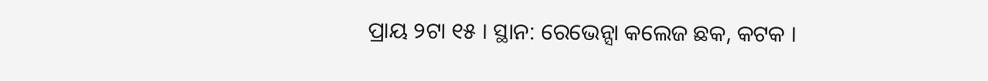ପ୍ରାୟ ୨ଟା ୧୫ । ସ୍ଥାନ: ରେଭେନ୍ସା କଲେଜ ଛକ, କଟକ ।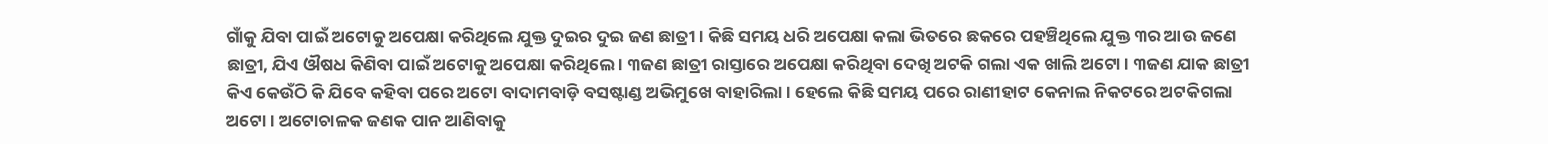ଗାଁକୁ ଯିବା ପାଇଁ ଅଟୋକୁ ଅପେକ୍ଷା କରିଥିଲେ ଯୁକ୍ତ ଦୁଇର ଦୁଇ ଜଣ ଛାତ୍ରୀ । କିଛି ସମୟ ଧରି ଅପେକ୍ଷା କଲା ଭିତରେ ଛକରେ ପହଞ୍ଚିଥିଲେ ଯୁକ୍ତ ୩ର ଆଉ ଜଣେ ଛାତ୍ରୀ, ଯିଏ ଔଷଧ କିଣିବା ପାଇଁ ଅଟୋକୁ ଅପେକ୍ଷା କରିଥିଲେ । ୩ଜଣ ଛାତ୍ରୀ ରାସ୍ତାରେ ଅପେକ୍ଷା କରିଥିବା ଦେଖି ଅଟକି ଗଲା ଏକ ଖାଲି ଅଟୋ । ୩ଜଣ ଯାକ ଛାତ୍ରୀ କିଏ କେଉଁଠି କି ଯିବେ କହିବା ପରେ ଅଟୋ ବାଦାମବାଡ଼ି ବସଷ୍ଟାଣ୍ଡ ଅଭିମୁଖେ ବାହାରିଲା । ହେଲେ କିଛି ସମୟ ପରେ ରାଣୀହାଟ କେନାଲ ନିକଟରେ ଅଟକିଗଲା ଅଟୋ । ଅଟୋଚାଳକ ଜଣକ ପାନ ଆଣିବାକୁ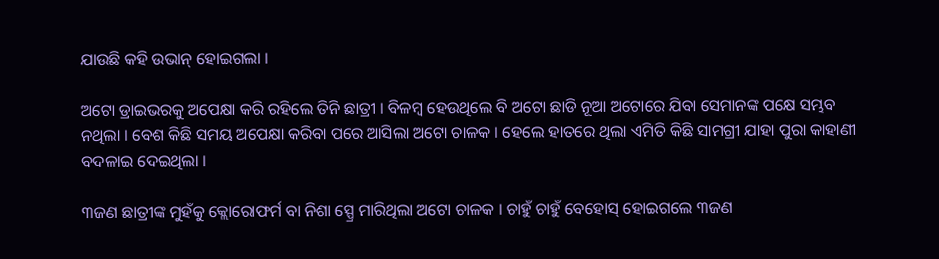ଯାଉଛି କହି ଉଭାନ୍ ହୋଇଗଲା ।

ଅଟୋ ଡ୍ରାଇଭରକୁ ଅପେକ୍ଷା କରି ରହିଲେ ତିନି ଛାତ୍ରୀ । ବିଳମ୍ବ ହେଉଥିଲେ ବି ଅଟୋ ଛାଡି ନୂଆ ଅଟୋରେ ଯିବା ସେମାନଙ୍କ ପକ୍ଷେ ସମ୍ଭବ ନଥିଲା । ବେଶ କିଛି ସମୟ ଅପେକ୍ଷା କରିବା ପରେ ଆସିଲା ଅଟୋ ଚାଳକ । ହେଲେ ହାତରେ ଥିଲା ଏମିତି କିଛି ସାମଗ୍ରୀ ଯାହା ପୁରା କାହାଣୀ ବଦଳାଇ ଦେଇଥିଲା ।

୩ଜଣ ଛାତ୍ରୀଙ୍କ ମୁହଁକୁ କ୍ଲୋରୋଫର୍ମ ବା ନିଶା ସ୍ପ୍ରେ ମାରିଥିଲା ଅଟୋ ଚାଳକ । ଚାହୁଁ ଚାହୁଁ ବେହୋସ୍ ହୋଇଗଲେ ୩ଜଣ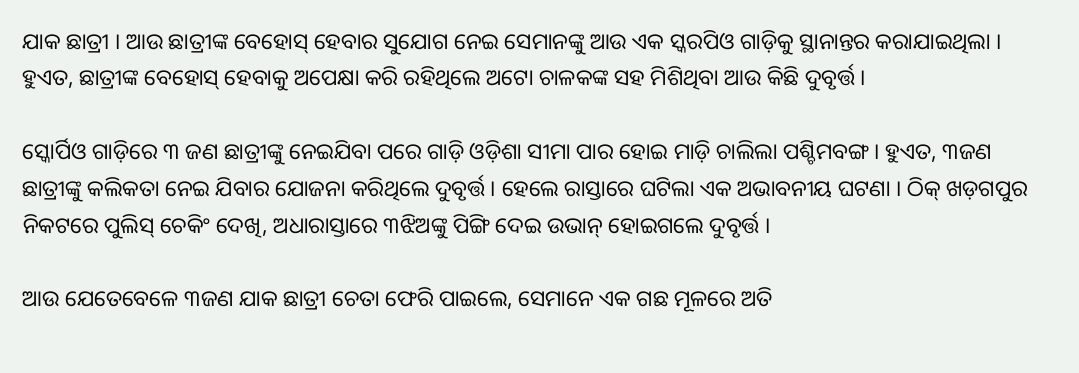ଯାକ ଛାତ୍ରୀ । ଆଉ ଛାତ୍ରୀଙ୍କ ବେହୋସ୍ ହେବାର ସୁଯୋଗ ନେଇ ସେମାନଙ୍କୁ ଆଉ ଏକ ସ୍କରପିଓ ଗାଡ଼ିକୁ ସ୍ଥାନାନ୍ତର କରାଯାଇଥିଲା । ହୁଏତ, ଛାତ୍ରୀଙ୍କ ବେହୋସ୍ ହେବାକୁ ଅପେକ୍ଷା କରି ରହିଥିଲେ ଅଟୋ ଚାଳକଙ୍କ ସହ ମିଶିଥିବା ଆଉ କିଛି ଦୁବୃର୍ତ୍ତ ।

ସ୍କୋର୍ପିଓ ଗାଡ଼ିରେ ୩ ଜଣ ଛାତ୍ରୀଙ୍କୁ ନେଇଯିବା ପରେ ଗାଡ଼ି ଓଡ଼ିଶା ସୀମା ପାର ହୋଇ ମାଡ଼ି ଚାଲିଲା ପଶ୍ଚିମବଙ୍ଗ । ହୁଏତ, ୩ଜଣ ଛାତ୍ରୀଙ୍କୁ କଲିକତା ନେଇ ଯିବାର ଯୋଜନା କରିଥିଲେ ଦୁବୃର୍ତ୍ତ । ହେଲେ ରାସ୍ତାରେ ଘଟିଲା ଏକ ଅଭାବନୀୟ ଘଟଣା । ଠିକ୍ ଖଡ଼ଗପୁର ନିକଟରେ ପୁଲିସ୍ ଚେକିଂ ଦେଖି, ଅଧାରାସ୍ତାରେ ୩ଝିଅଙ୍କୁ ପିଙ୍ଗି ଦେଇ ଉଭାନ୍ ହୋଇଗଲେ ଦୁବୃର୍ତ୍ତ ।

ଆଉ ଯେତେବେଳେ ୩ଜଣ ଯାକ ଛାତ୍ରୀ ଚେତା ଫେରି ପାଇଲେ, ସେମାନେ ଏକ ଗଛ ମୂଳରେ ଅତି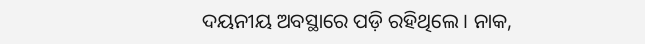ଦୟନୀୟ ଅବସ୍ଥାରେ ପଡ଼ି ରହିଥିଲେ । ନାକ,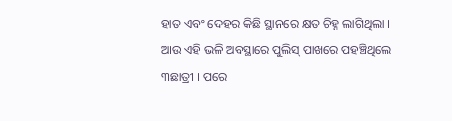ହାତ ଏବଂ ଦେହର କିଛି ସ୍ଥାନରେ କ୍ଷତ ଚିହ୍ନ ଲାଗିଥିଲା । ଆଉ ଏହି ଭଳି ଅବସ୍ଥାରେ ପୁଲିସ୍ ପାଖରେ ପହଞ୍ଚିଥିଲେ ୩ଛାତ୍ରୀ । ପରେ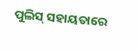ପୁଲିସ୍ ସହାୟତାରେ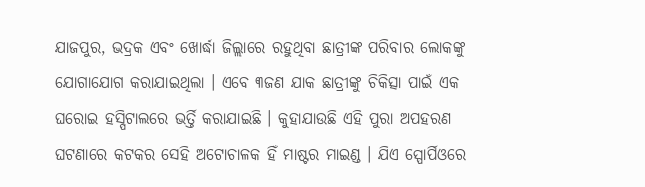ଯାଜପୁର, ଭଦ୍ରକ ଏବଂ ଖୋର୍ଦ୍ଧା ଜିଲ୍ଲାରେ ରହୁଥିବା ଛାତ୍ରୀଙ୍କ ପରିବାର ଲୋକଙ୍କୁ ଯୋଗାଯୋଗ କରାଯାଇଥିଲା । ଏବେ ୩ଜଣ ଯାକ ଛାତ୍ରୀଙ୍କୁ ଚିକିତ୍ସା ପାଇଁ ଏକ ଘରୋଇ ହସ୍ପିଟାଲରେ ଭର୍ତ୍ତି କରାଯାଇଛି । କୁହାଯାଉଛି ଏହି ପୁରା ଅପହରଣ ଘଟଣାରେ କଟକର ସେହି ଅଟୋଚାଳକ ହିଁ ମାଷ୍ଟର ମାଇଣ୍ଡ । ଯିଏ ସ୍ପୋର୍ପିଓରେ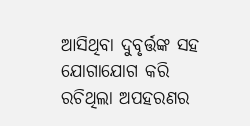ଆସିଥିବା ଦୁବୃର୍ତ୍ତଙ୍କ ସହ ଯୋଗାଯୋଗ କରି ରଚିଥିଲା ଅପହରଣର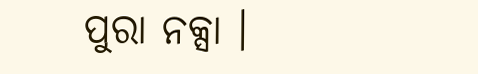ପୁରା ନକ୍ସା ।